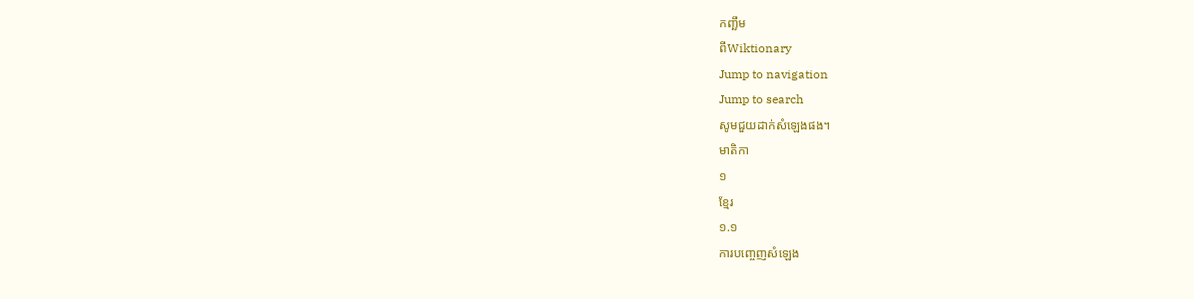កញ្ឆឹម
ពីWiktionary
Jump to navigation
Jump to search
សូមជួយដាក់សំឡេងផង។
មាតិកា
១
ខ្មែរ
១.១
ការបញ្ចេញសំឡេង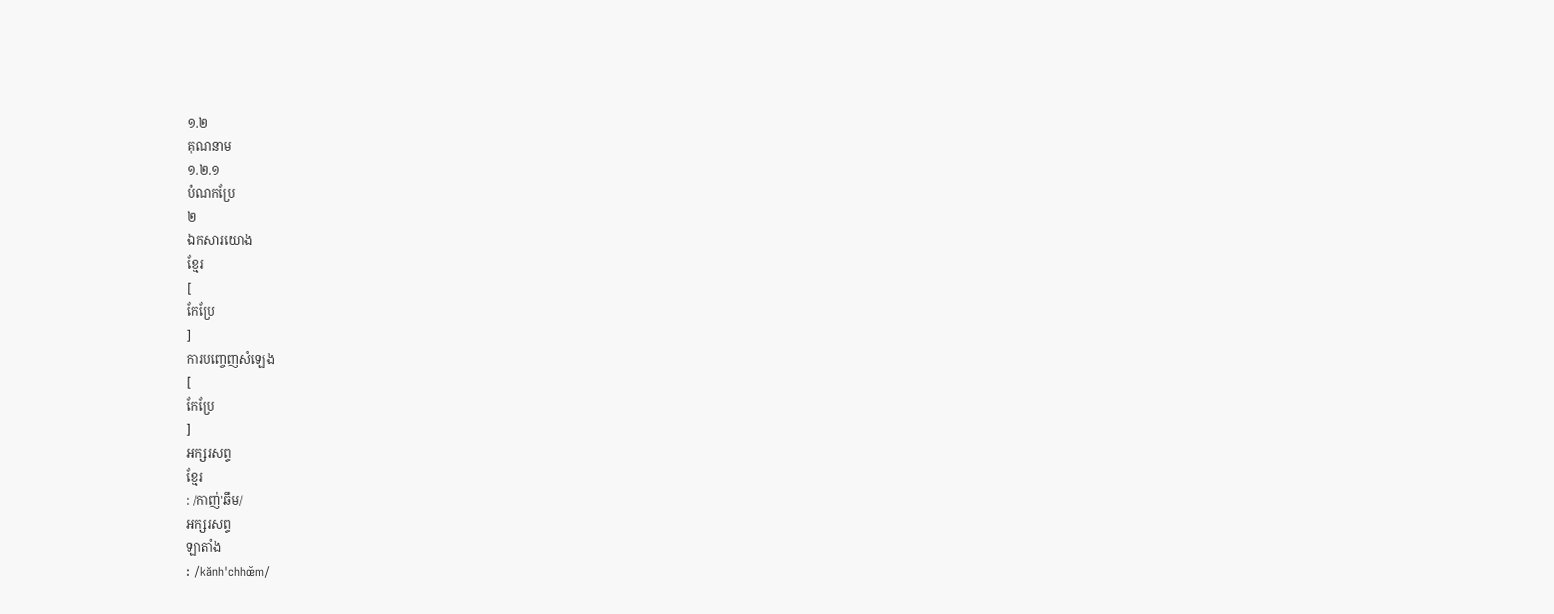១.២
គុណនាម
១.២.១
បំណកប្រែ
២
ឯកសារយោង
ខ្មែរ
[
កែប្រែ
]
ការបញ្ចេញសំឡេង
[
កែប្រែ
]
អក្សរសព្ទ
ខ្មែរ
: /កាញ់'ឆឹម/
អក្សរសព្ទ
ឡាតាំង
: /kănh'chhœ̆m/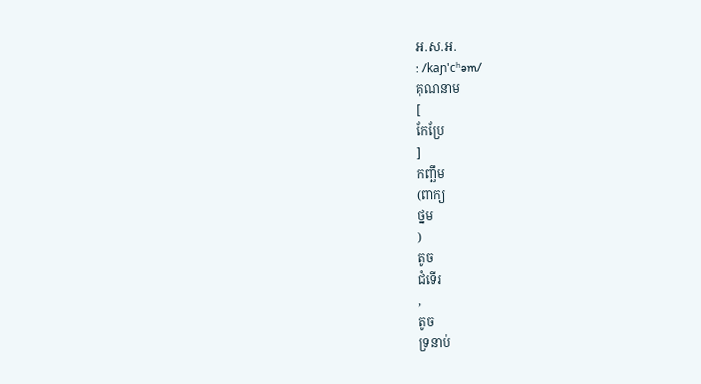អ.ស.អ.
: /kaɲ'cʰəm/
គុណនាម
[
កែប្រែ
]
កញ្ឆឹម
(ពាក្យ
ថ្នម
)
តូច
ជំទើរ
,
តូច
ទ្រនាប់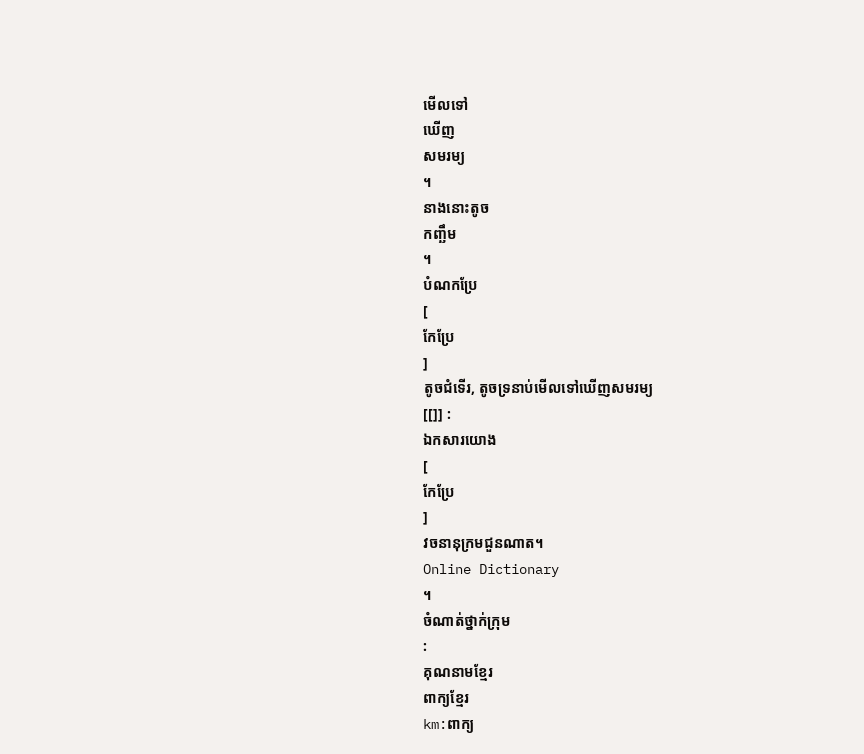មើលទៅ
ឃើញ
សមរម្យ
។
នាងនោះតូច
កញ្ឆឹម
។
បំណកប្រែ
[
កែប្រែ
]
តូចជំទើរ, តូចទ្រនាប់មើលទៅឃើញសមរម្យ
[[]] :
ឯកសារយោង
[
កែប្រែ
]
វចនានុក្រមជួនណាត។
Online Dictionary
។
ចំណាត់ថ្នាក់ក្រុម
:
គុណនាមខ្មែរ
ពាក្យខ្មែរ
km:ពាក្យ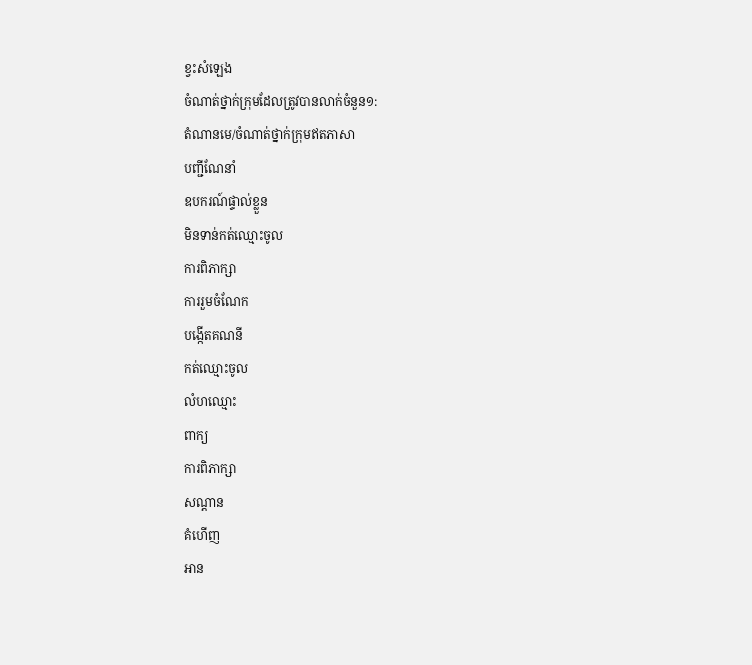ខ្វះសំឡេង
ចំណាត់ថ្នាក់ក្រុមដែលត្រូវបានលាក់ចំនួន១:
តំណានមេ/ចំណាត់ថ្នាក់ក្រុមឥតភាសា
បញ្ជីណែនាំ
ឧបករណ៍ផ្ទាល់ខ្លួន
មិនទាន់កត់ឈ្មោះចូល
ការពិភាក្សា
ការរួមចំណែក
បង្កើតគណនី
កត់ឈ្មោះចូល
លំហឈ្មោះ
ពាក្យ
ការពិភាក្សា
សណ្ដាន
គំហើញ
អាន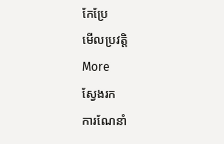កែប្រែ
មើលប្រវត្តិ
More
ស្វែងរក
ការណែនាំ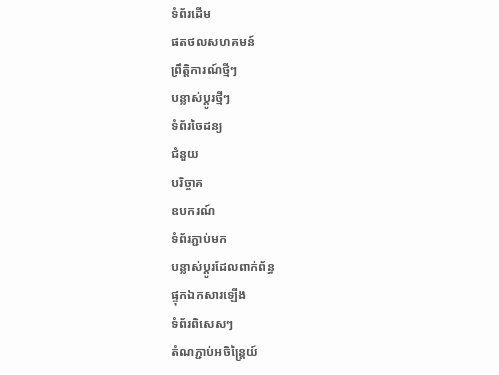ទំព័រដើម
ផតថលសហគមន៍
ព្រឹត្តិការណ៍ថ្មីៗ
បន្លាស់ប្ដូរថ្មីៗ
ទំព័រចៃដន្យ
ជំនួយ
បរិច្ចាគ
ឧបករណ៍
ទំព័រភ្ជាប់មក
បន្លាស់ប្ដូរដែលពាក់ព័ន្ធ
ផ្ទុកឯកសារឡើង
ទំព័រពិសេសៗ
តំណភ្ជាប់អចិន្ត្រៃយ៍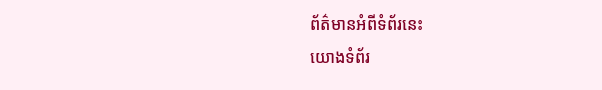ព័ត៌មានអំពីទំព័រនេះ
យោងទំព័រ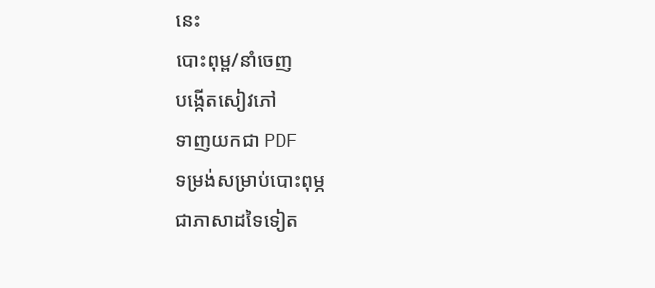នេះ
បោះពុម្ព/នាំចេញ
បង្កើតសៀវភៅ
ទាញយកជា PDF
ទម្រង់សម្រាប់បោះពុម្ភ
ជាភាសាដទៃទៀត